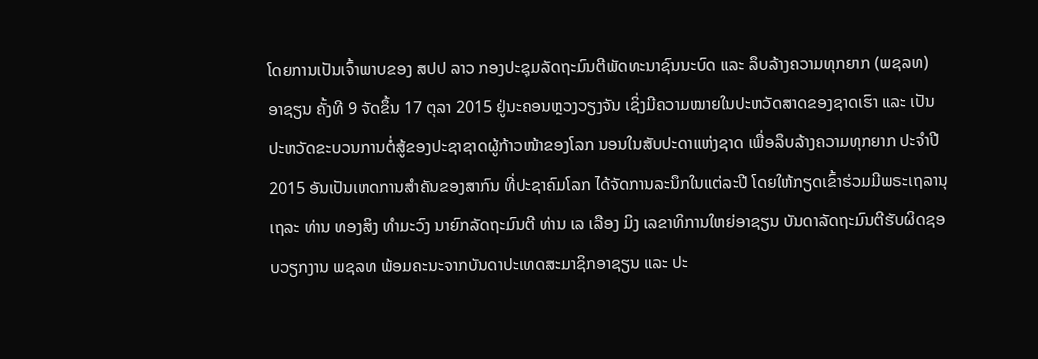ໂດຍການເປັນເຈົ້າພາບຂອງ ສປປ ລາວ ກອງປະຊຸມລັດຖະມົນຕີພັດທະນາຊົນນະບົດ ແລະ ລຶບລ້າງຄວາມທຸກຍາກ (ພຊລທ) ອາຊຽນ ຄັ້ງທີ 9 ຈັດຂຶ້ນ 17 ຕຸລາ 2015 ຢູ່ນະຄອນຫຼວງວຽງຈັນ ເຊິ່ງມີຄວາມໝາຍໃນປະຫວັດສາດຂອງຊາດເຮົາ ແລະ ເປັນປະຫວັດຂະບວນການຕໍ່ສູ້ຂອງປະຊາຊາດຜູ້ກ້າວໜ້າຂອງໂລກ ນອນໃນສັບປະດາແຫ່ງຊາດ ເພື່ອລຶບລ້າງຄວາມທຸກຍາກ ປະຈຳປີ 2015 ອັນເປັນເຫດການສຳຄັນຂອງສາກົນ ທີ່ປະຊາຄົມໂລກ ໄດ້ຈັດການລະນຶກໃນແຕ່ລະປີ ໂດຍໃຫ້ກຽດເຂົ້າຮ່ວມມີພຣະເຖລານຸເຖລະ ທ່ານ ທອງສິງ ທຳມະວົງ ນາຍົກລັດຖະມົນຕີ ທ່ານ ເລ ເລືອງ ມິງ ເລຂາທິການໃຫຍ່ອາຊຽນ ບັນດາລັດຖະມົນຕີຮັບຜິດຊອບວຽກງານ ພຊລທ ພ້ອມຄະນະຈາກບັນດາປະເທດສະມາຊິກອາຊຽນ ແລະ ປະ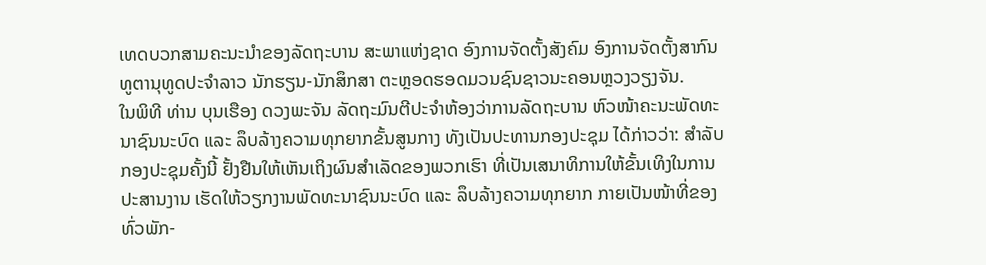ເທດບວກສາມຄະນະນຳຂອງລັດຖະບານ ສະພາແຫ່ງຊາດ ອົງການຈັດຕັ້ງສັງຄົມ ອົງການຈັດຕັ້ງສາກົນ ທູຕານຸທູດປະຈຳລາວ ນັກຮຽນ-ນັກສຶກສາ ຕະຫຼອດຮອດມວນຊົນຊາວນະຄອນຫຼວງວຽງຈັນ.
ໃນພິທີ ທ່ານ ບຸນເຮືອງ ດວງພະຈັນ ລັດຖະມົນຕີປະຈຳຫ້ອງວ່າການລັດຖະບານ ຫົວໜ້າຄະນະພັດທະນາຊົນນະບົດ ແລະ ລຶບລ້າງຄວາມທຸກຍາກຂັ້ນສູນກາງ ທັງເປັນປະທານກອງປະຊຸມ ໄດ້ກ່າວວ່າ: ສຳລັບກອງປະຊຸມຄັ້ງນີ້ ຢັ້ງຢືນໃຫ້ເຫັນເຖິງຜົນສຳເລັດຂອງພວກເຮົາ ທີ່ເປັນເສນາທິການໃຫ້ຂັ້ນເທິງໃນການປະສານງານ ເຮັດໃຫ້ວຽກງານພັດທະນາຊົນນະບົດ ແລະ ລຶບລ້າງຄວາມທຸກຍາກ ກາຍເປັນໜ້າທີ່ຂອງທົ່ວພັກ-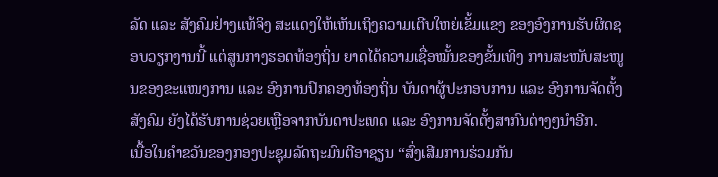ລັດ ແລະ ສັງຄົມຢ່າງແທ້ຈິງ ສະແດງໃຫ້ເຫັນເຖິງຄວາມເຕີບໃຫຍ່ເຂັ້ມແຂງ ຂອງອົງການຮັບຜິດຊອບວຽກງານນີ້ ແຕ່ສູນກາງຮອດທ້ອງຖິ່ນ ຍາດໄດ້ຄວາມເຊື່ອໝັ້ນຂອງຂັ້ນເທິງ ການສະໜັບສະໜູນຂອງຂະແໜງການ ແລະ ອົງການປົກຄອງທ້ອງຖິ່ນ ບັນດາຜູ້ປະກອບການ ແລະ ອົງການຈັດຕັ້ງສັງຄົມ ຍັງໄດ້ຮັບການຊ່ວຍເຫຼືອຈາກບັນດາປະເທດ ແລະ ອົງການຈັດຕັ້ງສາກົນຕ່າງໆນຳອີກ.
ເນື້ອໃນຄຳຂວັນຂອງກອງປະຊຸມລັດຖະມົນຕີອາຊຽນ “ສົ່ງເສີມການຮ່ວມກັນ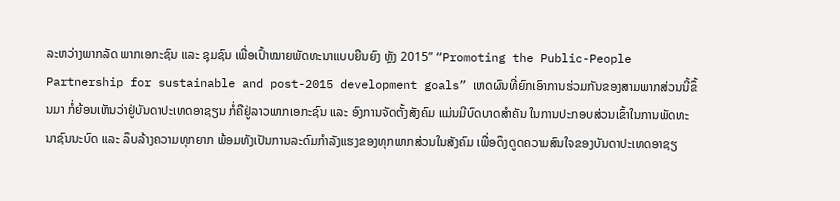ລະຫວ່າງພາກລັດ ພາກເອກະຊົນ ແລະ ຊຸມຊົນ ເພື່ອເປົ້າໝາຍພັດທະນາແບບຍືນຍົງ ຫຼັງ 2015” “Promoting the Public-People Partnership for sustainable and post-2015 development goals” ເຫດຜົນທີ່ຍົກເອົາການຮ່ວມກັນຂອງສາມພາກສ່ວນນີ້ຂຶ້ນມາ ກໍ່ຍ້ອນເຫັນວ່າຢູ່ບັນດາປະເທດອາຊຽນ ກໍ່ຄືຢູ່ລາວພາກເອກະຊົນ ແລະ ອົງການຈັດຕັ້ງສັງຄົມ ແມ່ນມີບົດບາດສຳຄັນ ໃນການປະກອບສ່ວນເຂົ້າໃນການພັດທະນາຊົນນະບົດ ແລະ ລຶບລ້າງຄວາມທຸກຍາກ ພ້ອມທັງເປັນການລະດົມກຳລັງແຮງຂອງທຸກພາກສ່ວນໃນສັງຄົມ ເພື່ອດຶງດູດຄວາມສົນໃຈຂອງບັນດາປະເທດອາຊຽ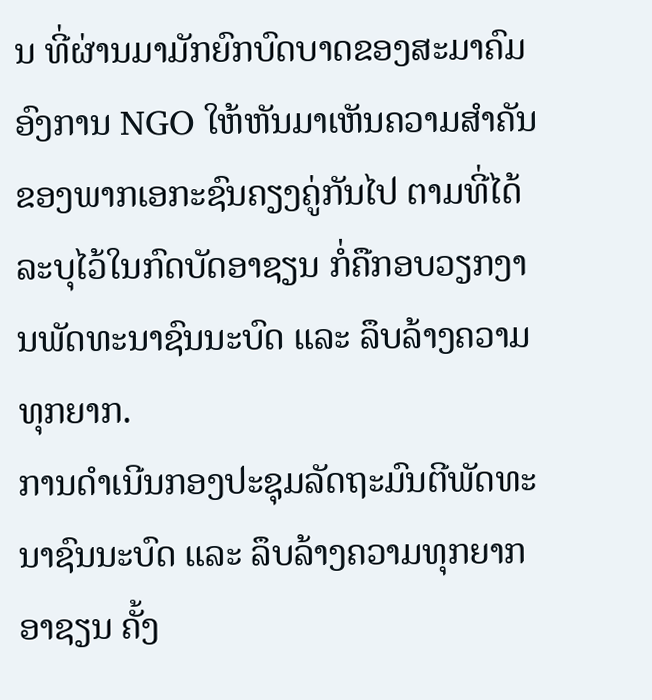ນ ທີ່ຜ່ານມາມັກຍົກບົດບາດຂອງສະມາຄົມອົງການ NGO ໃຫ້ຫັນມາເຫັນຄວາມສຳຄັນຂອງພາກເອກະຊົນຄຽງຄູ່ກັນໄປ ຕາມທີ່ໄດ້ລະບຸໄວ້ໃນກົດບັດອາຊຽນ ກໍ່ຄືກອບວຽກງານພັດທະນາຊົນນະບົດ ແລະ ລຶບລ້າງຄວາມທຸກຍາກ.
ການດຳເນີນກອງປະຊຸມລັດຖະມົນຕີພັດທະນາຊົນນະບົດ ແລະ ລຶບລ້າງຄວາມທຸກຍາກອາຊຽນ ຄັ້ງ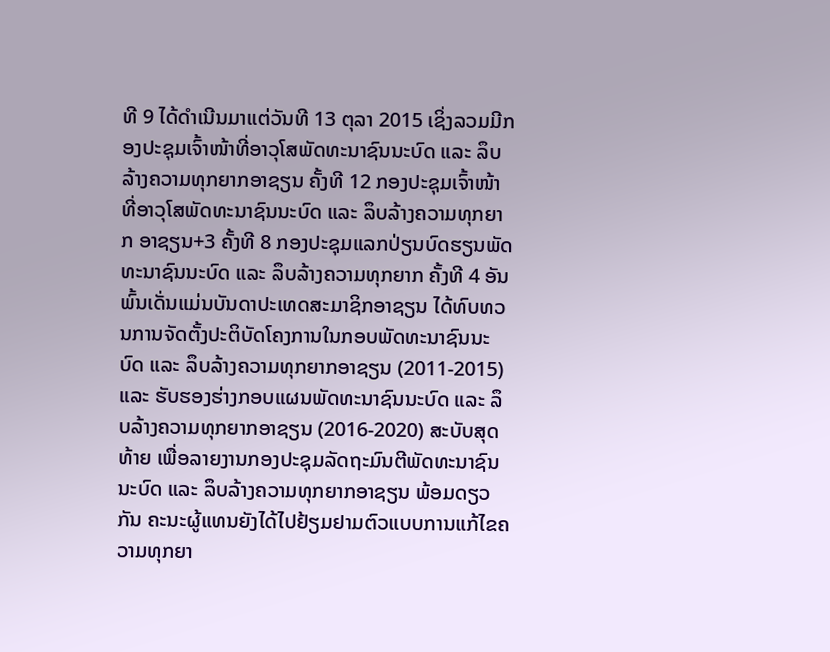ທີ 9 ໄດ້ດຳເນີນມາແຕ່ວັນທີ 13 ຕຸລາ 2015 ເຊິ່ງລວມມີກອງປະຊຸມເຈົ້າໜ້າທີ່ອາວຸໂສພັດທະນາຊົນນະບົດ ແລະ ລຶບລ້າງຄວາມທຸກຍາກອາຊຽນ ຄັ້ງທີ 12 ກອງປະຊຸມເຈົ້າໜ້າທີ່ອາວຸໂສພັດທະນາຊົນນະບົດ ແລະ ລຶບລ້າງຄວາມທຸກຍາກ ອາຊຽນ+3 ຄັ້ງທີ 8 ກອງປະຊຸມແລກປ່ຽນບົດຮຽນພັດທະນາຊົນນະບົດ ແລະ ລຶບລ້າງຄວາມທຸກຍາກ ຄັ້ງທີ 4 ອັນພົ້ນເດັ່ນແມ່ນບັນດາປະເທດສະມາຊິກອາຊຽນ ໄດ້ທົບທວນການຈັດຕັ້ງປະຕິບັດໂຄງການໃນກອບພັດທະນາຊົນນະບົດ ແລະ ລຶບລ້າງຄວາມທຸກຍາກອາຊຽນ (2011-2015) ແລະ ຮັບຮອງຮ່າງກອບແຜນພັດທະນາຊົນນະບົດ ແລະ ລຶບລ້າງຄວາມທຸກຍາກອາຊຽນ (2016-2020) ສະບັບສຸດທ້າຍ ເພື່ອລາຍງານກອງປະຊຸມລັດຖະມົນຕີພັດທະນາຊົນນະບົດ ແລະ ລຶບລ້າງຄວາມທຸກຍາກອາຊຽນ ພ້ອມດຽວກັນ ຄະນະຜູ້ແທນຍັງໄດ້ໄປຢ້ຽມຢາມຕົວແບບການແກ້ໄຂຄວາມທຸກຍາ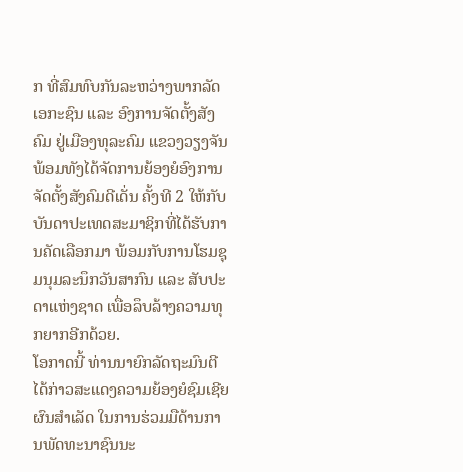ກ ທີ່ສົມທົບກັນລະຫວ່າງພາກລັດ ເອກະຊົນ ແລະ ອົງການຈັດຕັ້ງສັງຄົມ ຢູ່ເມືອງທຸລະຄົມ ແຂວງວຽງຈັນ ພ້ອມທັງໄດ້ຈັດການຍ້ອງຍໍອົງການຈັດຕັ້ງສັງຄົມດີເດັ່ນ ຄັ້ງທີ 2 ໃຫ້ກັບບັນດາປະເທດສະມາຊິກທີ່ໄດ້ຮັບການຄັດເລືອກມາ ພ້ອມກັບການໂຮມຊຸມນຸມລະນຶກວັນສາກົນ ແລະ ສັບປະດາແຫ່ງຊາດ ເພື່ອລຶບລ້າງຄວາມທຸກຍາກອີກດ້ວຍ.
ໂອກາດນີ້ ທ່ານນາຍົກລັດຖະມົນຕີ ໄດ້ກ່າວສະແດງຄວາມຍ້ອງຍໍຊົມເຊີຍຜົນສຳເລັດ ໃນການຮ່ວມມືດ້ານການພັດທະນາຊົນນະ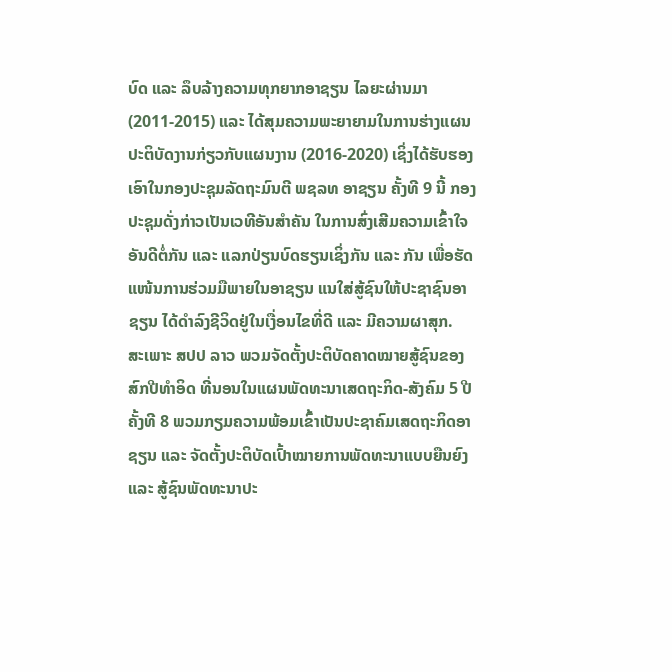ບົດ ແລະ ລຶບລ້າງຄວາມທຸກຍາກອາຊຽນ ໄລຍະຜ່ານມາ (2011-2015) ແລະ ໄດ້ສຸມຄວາມພະຍາຍາມໃນການຮ່າງແຜນປະຕິບັດງານກ່ຽວກັບແຜນງານ (2016-2020) ເຊິ່ງໄດ້ຮັບຮອງເອົາໃນກອງປະຊຸມລັດຖະມົນຕີ ພຊລທ ອາຊຽນ ຄັ້ງທີ 9 ນີ້ ກອງປະຊຸມດັ່ງກ່າວເປັນເວທີອັນສຳຄັນ ໃນການສົ່ງເສີມຄວາມເຂົ້າໃຈອັນດີຕໍ່ກັນ ແລະ ແລກປ່ຽນບົດຮຽນເຊິ່ງກັນ ແລະ ກັນ ເພື່ອຮັດແໜ້ນການຮ່ວມມືພາຍໃນອາຊຽນ ແນໃສ່ສູ້ຊົນໃຫ້ປະຊາຊົນອາຊຽນ ໄດ້ດຳລົງຊີວິດຢູ່ໃນເງື່ອນໄຂທີ່ດີ ແລະ ມີຄວາມຜາສຸກ.
ສະເພາະ ສປປ ລາວ ພວມຈັດຕັ້ງປະຕິບັດຄາດໝາຍສູ້ຊົນຂອງສົກປີທຳອິດ ທີ່ນອນໃນແຜນພັດທະນາເສດຖະກິດ-ສັງຄົມ 5 ປີ ຄັ້ງທີ 8 ພວມກຽມຄວາມພ້ອມເຂົ້າເປັນປະຊາຄົມເສດຖະກິດອາຊຽນ ແລະ ຈັດຕັ້ງປະຕິບັດເປົ້າໝາຍການພັດທະນາແບບຍືນຍົງ ແລະ ສູ້ຊົນພັດທະນາປະ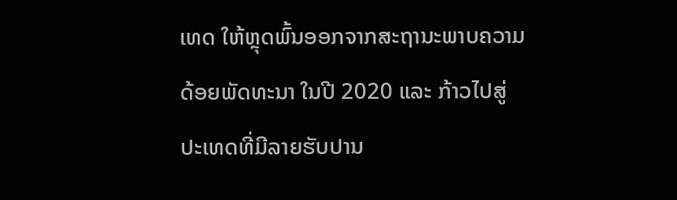ເທດ ໃຫ້ຫຼຸດພົ້ນອອກຈາກສະຖານະພາບຄວາມດ້ອຍພັດທະນາ ໃນປີ 2020 ແລະ ກ້າວໄປສູ່ປະເທດທີ່ມີລາຍຮັບປານ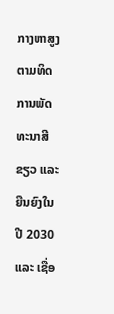ກາງຫາສູງ ຕາມທິດການພັດທະນາສີຂຽວ ແລະ ຍືນຍົງໃນປີ 2030 ແລະ ເຊື່ອ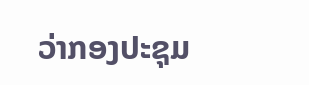ວ່າກອງປະຊຸມ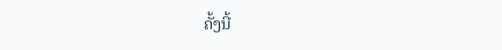ຄັ້ງນີ້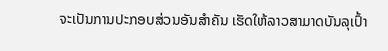ຈະເປັນການປະກອບສ່ວນອັນສຳຄັນ ເຮັດໃຫ້ລາວສາມາດບັນລຸເປົ້າ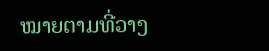ໝາຍຕາມທີ່ວາງ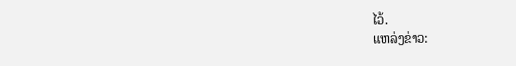ໄວ້.
ແຫລ່ງຂ່າວ: